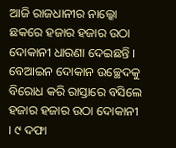ଆଜି ରାଜଧାନୀର ନାଲ୍କୋ ଛକରେ ହଜାର ହଜାର ଉଠା ଦୋକାନୀ ଧାରଣା ଦେଇଛନ୍ତି । ବେଆଇନ ଦୋକାନ ଉଚ୍ଛେଦକୁ ବିରୋଧ କରି ରାସ୍ତାରେ ବସିଲେ ହଜାର ହଜାର ଉଠା ଦୋକାନୀ । ୯ ଦଫା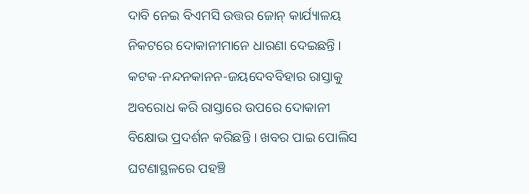ଦାବି ନେଇ ବିଏମସି ଉତ୍ତର ଜୋନ୍ କାର୍ଯ୍ୟାଳୟ ନିକଟରେ ଦୋକାନୀମାନେ ଧାରଣା ଦେଇଛନ୍ତି । କଟକ-ନନ୍ଦନକାନନ-ଜୟଦେବବିହାର ରାସ୍ତାକୁ ଅବରୋଧ କରି ରାସ୍ତାରେ ଉପରେ ଦୋକାନୀ ବିକ୍ଷୋଭ ପ୍ରଦର୍ଶନ କରିଛନ୍ତି । ଖବର ପାଇ ପୋଲିସ ଘଟଣାସ୍ଥଳରେ ପହଞ୍ଚି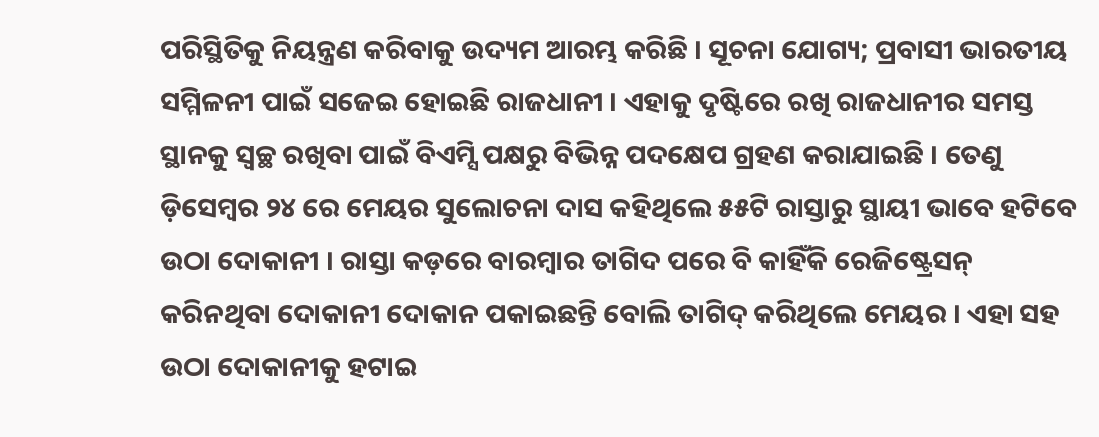ପରିସ୍ଥିତିକୁ ନିୟନ୍ତ୍ରଣ କରିବାକୁ ଉଦ୍ୟମ ଆରମ୍ଭ କରିଛି । ସୂଚନା ଯୋଗ୍ୟ; ପ୍ରବାସୀ ଭାରତୀୟ ସମ୍ମିଳନୀ ପାଇଁ ସଜେଇ ହୋଇଛି ରାଜଧାନୀ । ଏହାକୁ ଦୃଷ୍ଟିରେ ରଖି ରାଜଧାନୀର ସମସ୍ତ ସ୍ଥାନକୁ ସ୍ୱଚ୍ଛ ରଖିବା ପାଇଁ ବିଏମ୍ସି ପକ୍ଷରୁ ବିଭିନ୍ନ ପଦକ୍ଷେପ ଗ୍ରହଣ କରାଯାଇଛି । ତେଣୁ ଡ଼ିସେମ୍ବର ୨୪ ରେ ମେୟର ସୁଲୋଚନା ଦାସ କହିଥିଲେ ୫୫ଟି ରାସ୍ତାରୁ ସ୍ଥାୟୀ ଭାବେ ହଟିବେ ଉଠା ଦୋକାନୀ । ରାସ୍ତା କଡ଼ରେ ବାରମ୍ବାର ତାଗିଦ ପରେ ବି କାହିଁକି ରେଜିଷ୍ଟ୍ରେସନ୍ କରିନଥିବା ଦୋକାନୀ ଦୋକାନ ପକାଇଛନ୍ତି ବୋଲି ତାଗିଦ୍ କରିଥିଲେ ମେୟର । ଏହା ସହ ଉଠା ଦୋକାନୀକୁ ହଟାଇ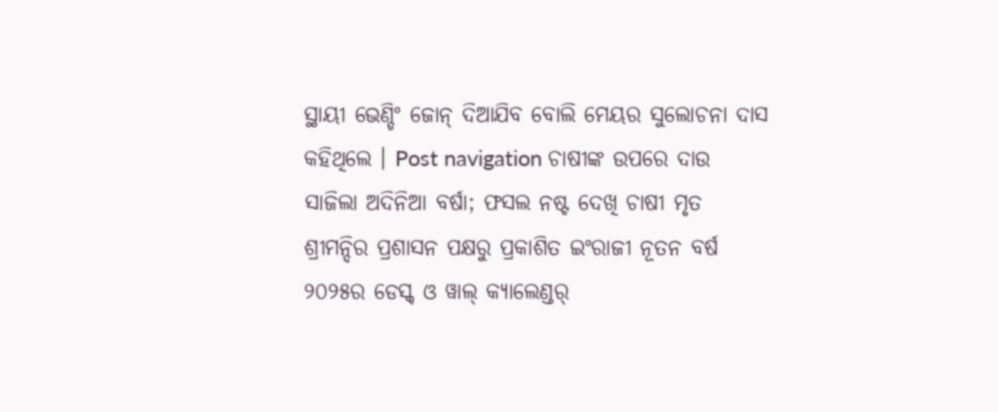ସ୍ଥାୟୀ ଭେଣ୍ଡିଂ ଜୋନ୍ ଦିଆଯିବ ବୋଲି ମେୟର ସୁଲୋଚନା ଦାସ କହିଥିଲେ । Post navigation ଚାଷୀଙ୍କ ଉପରେ ଦାଉ ସାଜିଲା ଅଦିନିଆ ବର୍ଷା; ଫସଲ ନଷ୍ଟ ଦେଖି ଚାଷୀ ମୃତ ଶ୍ରୀମନ୍ଦିର ପ୍ରଶାସନ ପକ୍ଷରୁ ପ୍ରକାଶିତ ଇଂରାଜୀ ନୂତନ ବର୍ଷ ୨୦୨୫ର ଡେସ୍କ୍ ଓ ୱାଲ୍ କ୍ୟାଲେଣ୍ଡର୍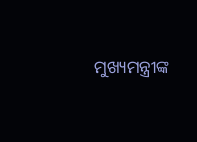ମୁଖ୍ୟମନ୍ତ୍ରୀଙ୍କ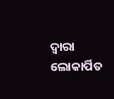ଦ୍ୱାରା ଲୋକାର୍ପିତ